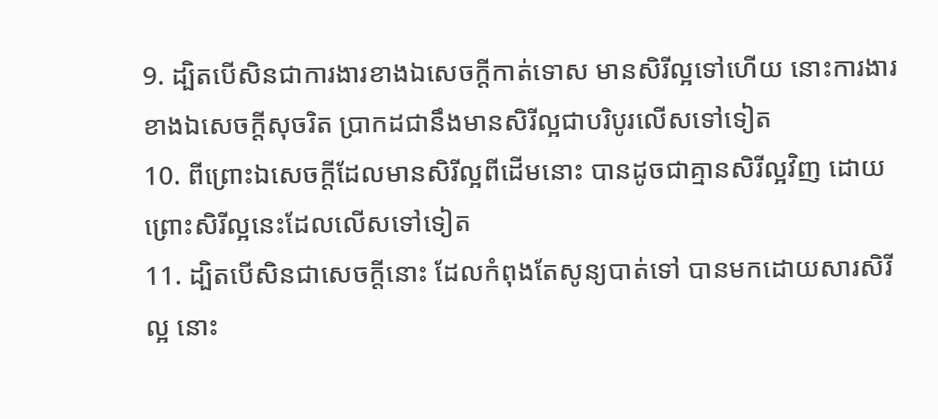9. ដ្បិតបើសិនជាការងារខាងឯសេចក្ដីកាត់ទោស មានសិរីល្អទៅហើយ នោះការងារខាងឯសេចក្ដីសុចរិត ប្រាកដជានឹងមានសិរីល្អជាបរិបូរលើសទៅទៀត
10. ពីព្រោះឯសេចក្ដីដែលមានសិរីល្អពីដើមនោះ បានដូចជាគ្មានសិរីល្អវិញ ដោយព្រោះសិរីល្អនេះដែលលើសទៅទៀត
11. ដ្បិតបើសិនជាសេចក្ដីនោះ ដែលកំពុងតែសូន្យបាត់ទៅ បានមកដោយសារសិរីល្អ នោះ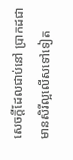សេចក្ដីដែលជាប់នៅ ប្រាកដជាមានសិរីល្អលើសទៅទៀត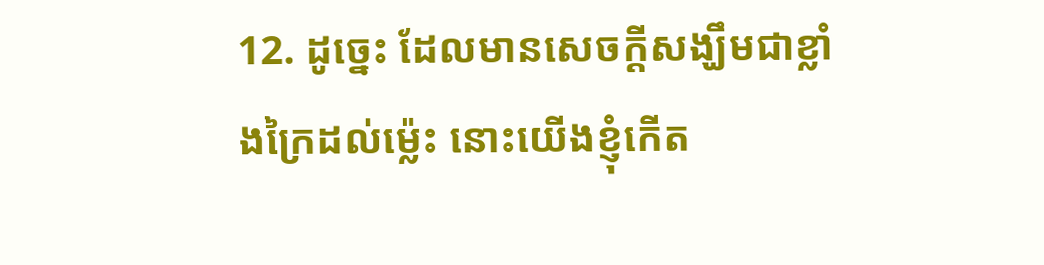12. ដូច្នេះ ដែលមានសេចក្ដីសង្ឃឹមជាខ្លាំងក្រៃដល់ម៉្លេះ នោះយើងខ្ញុំកើត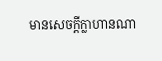មានសេចក្ដីក្លាហានណា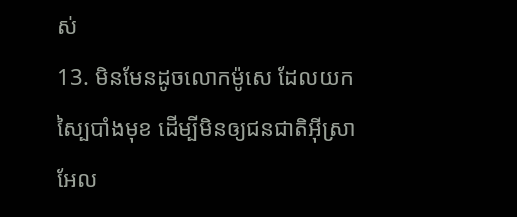ស់
13. មិនមែនដូចលោកម៉ូសេ ដែលយកស្បៃបាំងមុខ ដើម្បីមិនឲ្យជនជាតិអ៊ីស្រាអែល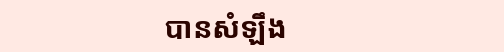បានសំឡឹង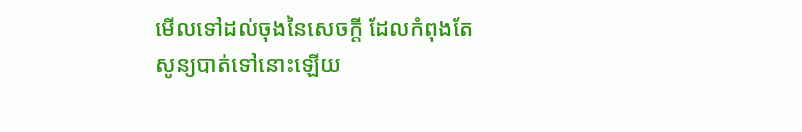មើលទៅដល់ចុងនៃសេចក្ដី ដែលកំពុងតែសូន្យបាត់ទៅនោះឡើយ